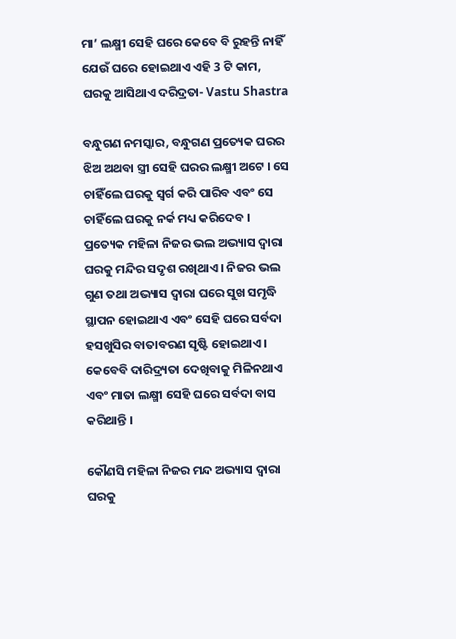ମା’ ଲକ୍ଷ୍ମୀ ସେହି ଘରେ କେବେ ବି ରୁହନ୍ତି ନାହିଁ ଯେଉଁ ଘରେ ହୋଇଥାଏ ଏହି 3 ଟି କାମ, ଘରକୁ ଆସିଥାଏ ଦରିଦ୍ରତା- Vastu Shastra

ବନ୍ଧୁଗଣ ନମସ୍କାର, ବନ୍ଧୁଗଣ ପ୍ରତ୍ୟେକ ଘରର ଝିଅ ଅଥବା ସ୍ତ୍ରୀ ସେହି ଘରର ଲକ୍ଷ୍ମୀ ଅଟେ । ସେ ଚାହିଁଲେ ଘରକୁ ସ୍ୱର୍ଗ କରି ପାରିବ ଏବଂ ସେ ଚାହିଁଲେ ଘରକୁ ନର୍କ ମଧ୍ୟ କରିଦେବ । ପ୍ରତ୍ୟେକ ମହିଳା ନିଜର ଭଲ ଅଭ୍ୟାସ ଦ୍ଵାରା ଘରକୁ ମନ୍ଦିର ସଦୃଶ ରଖିଥାଏ । ନିଜର ଭଲ ଗୁଣ ତଥା ଅଭ୍ୟାସ ଦ୍ବାରା ଘରେ ସୁଖ ସମୃଦ୍ଧି ସ୍ଥାପନ ହୋଇଥାଏ ଏବଂ ସେହି ଘରେ ସର୍ବଦା ହସଖୁସିର ବାତାବରଣ ସୃଷ୍ଟି ହୋଇଥାଏ । କେବେବି ଦାରିଦ୍ର୍ୟତା ଦେଖିବାକୁ ମିଳିନଥାଏ ଏବଂ ମାତା ଲକ୍ଷ୍ମୀ ସେହି ଘରେ ସର୍ବଦା ବାସ କରିଥାନ୍ତି ।

କୌଣସି ମହିଳା ନିଜର ମନ୍ଦ ଅଭ୍ୟାସ ଦ୍ଵାରା ଘରକୁ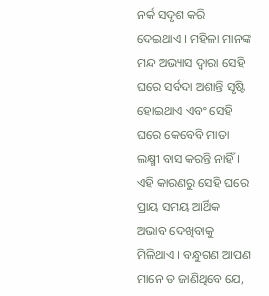ନର୍କ ସଦୃଶ କରି ଦେଇଥାଏ । ମହିଳା ମାନଙ୍କ ମନ୍ଦ ଅଭ୍ୟାସ ଦ୍ଵାରା ସେହି ଘରେ ସର୍ବଦା ଅଶାନ୍ତି ସୃଷ୍ଟି ହୋଇଥାଏ ଏବଂ ସେହି ଘରେ କେବେବି ମାତା ଲକ୍ଷ୍ମୀ ବାସ କରନ୍ତି ନାହିଁ । ଏହି କାରଣରୁ ସେହି ଘରେ ପ୍ରାୟ ସମୟ ଆର୍ଥିକ ଅଭାବ ଦେଖିବାକୁ ମିଳିଥାଏ । ବନ୍ଧୁଗଣ ଆପଣ ମାନେ ତ ଜାଣିଥିବେ ଯେ,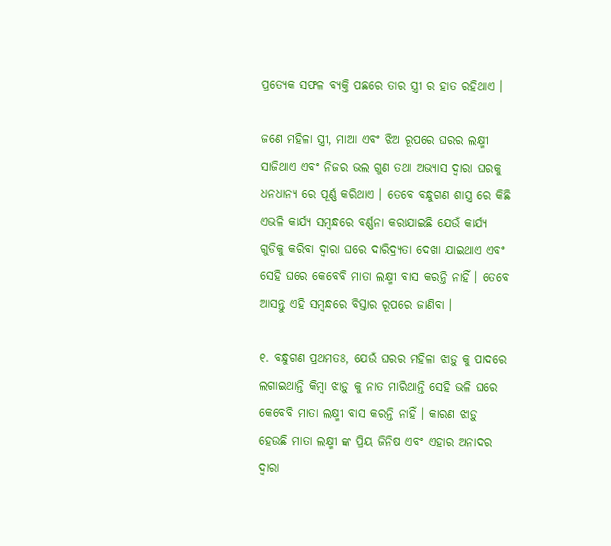ପ୍ରତ୍ୟେକ ସଫଳ ବ୍ୟକ୍ତି ପଛରେ ତାର ସ୍ତ୍ରୀ ର ହାତ ରହିଥାଏ ।

ଜଣେ ମହିଳା ସ୍ତ୍ରୀ, ମାଆ ଏବଂ ଝିଅ ରୂପରେ ଘରର ଲକ୍ଷ୍ମୀ ସାଜିଥାଏ ଏବଂ ନିଜର ଭଲ ଗୁଣ ତଥା ଅଭ୍ୟାସ ଦ୍ୱାରା ଘରକୁ ଧନଧାନ୍ୟ ରେ ପୂର୍ଣ୍ଣ କରିଥାଏ । ତେବେ ବନ୍ଧୁଗଣ ଶାସ୍ତ୍ର ରେ କିଛି ଏଭଳି କାର୍ଯ୍ୟ ସମ୍ବନ୍ଧରେ ବର୍ଣ୍ଣନା କରାଯାଇଛି ଯେଉଁ କାର୍ଯ୍ୟ ଗୁଡିକୁ କରିବା ଦ୍ୱାରା ଘରେ ଦାରିଦ୍ର୍ୟତା ଦେଖା ଯାଇଥାଏ ଏବଂ ସେହି ଘରେ କେବେବି ମାତା ଲକ୍ଷ୍ମୀ ବାସ କରନ୍ତି ନାହିଁ । ତେବେ ଆସନ୍ତୁ ଏହି ସମ୍ବନ୍ଧରେ ବିସ୍ତାର ରୂପରେ ଜାଣିବା ।

୧. ବନ୍ଧୁଗଣ ପ୍ରଥମତଃ, ଯେଉଁ ଘରର ମହିଳା ଝାଡ଼ୁ କୁ ପାଦରେ ଲଗାଇଥାନ୍ତି କିମ୍ବା ଝାଡ଼ୁ କୁ ନାତ ମାରିଥାନ୍ତି ସେହି ଭଳି ଘରେ କେବେବି ମାତା ଲକ୍ଷ୍ମୀ ବାସ କରନ୍ତି ନାହିଁ । କାରଣ ଝାଡ଼ୁ ହେଉଛି ମାତା ଲକ୍ଷ୍ମୀ ଙ୍କ ପ୍ରିୟ ଜିନିଷ ଏବଂ ଏହାର ଅନାଦର ଦ୍ୱାରା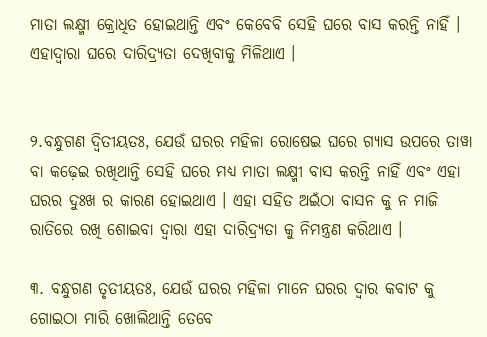ମାତା ଲକ୍ଷ୍ମୀ କ୍ରୋଧିତ ହୋଇଥାନ୍ତି ଏବଂ କେବେବି ସେହି ଘରେ ବାସ କରନ୍ତି ନାହିଁ । ଏହାଦ୍ବାରା ଘରେ ଦାରିଦ୍ର୍ୟତା ଦେଖିବାକୁ ମିଳିଥାଏ ।


୨.ବନ୍ଧୁଗଣ ଦ୍ବିତୀୟତଃ, ଯେଉଁ ଘରର ମହିଳା ରୋଷେଇ ଘରେ ଗ୍ୟାସ ଉପରେ ତାୱା ବା କଢ଼େଇ ରଖିଥାନ୍ତି ସେହି ଘରେ ମଧ୍ୟ ମାତା ଲକ୍ଷ୍ମୀ ବାସ କରନ୍ତି ନାହିଁ ଏବଂ ଏହା ଘରର ଦୁଃଖ ର କାରଣ ହୋଇଥାଏ । ଏହା ସହିତ ଅଇଁଠା ବାସନ କୁ ନ ମାଜି ରାତିରେ ରଖି ଶୋଇବା ଦ୍ୱାରା ଏହା ଦାରିଦ୍ର୍ୟତା କୁ ନିମନ୍ତ୍ରଣ କରିଥାଏ ।

୩. ବନ୍ଧୁଗଣ ତୃତୀୟତଃ, ଯେଉଁ ଘରର ମହିଳା ମାନେ ଘରର ଦ୍ଵାର କବାଟ କୁ ଗୋଇଠା ମାରି ଖୋଲିଥାନ୍ତି ତେବେ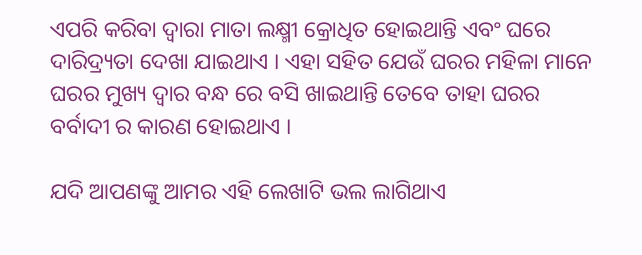ଏପରି କରିବା ଦ୍ବାରା ମାତା ଲକ୍ଷ୍ମୀ କ୍ରୋଧିତ ହୋଇଥାନ୍ତି ଏବଂ ଘରେ ଦାରିଦ୍ର୍ୟତା ଦେଖା ଯାଇଥାଏ । ଏହା ସହିତ ଯେଉଁ ଘରର ମହିଳା ମାନେ ଘରର ମୁଖ୍ୟ ଦ୍ୱାର ବନ୍ଧ ରେ ବସି ଖାଇଥାନ୍ତି ତେବେ ତାହା ଘରର ବର୍ବାଦୀ ର କାରଣ ହୋଇଥାଏ ।

ଯଦି ଆପଣଙ୍କୁ ଆମର ଏହି ଲେଖାଟି ଭଲ ଲାଗିଥାଏ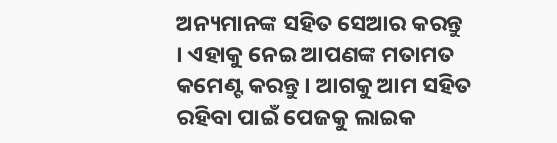ଅନ୍ୟମାନଙ୍କ ସହିତ ସେଆର କରନ୍ତୁ । ଏହାକୁ ନେଇ ଆପଣଙ୍କ ମତାମତ କମେଣ୍ଟ କରନ୍ତୁ । ଆଗକୁ ଆମ ସହିତ ରହିବା ପାଇଁ ପେଜକୁ ଲାଇକ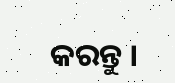କରନ୍ତୁ ।